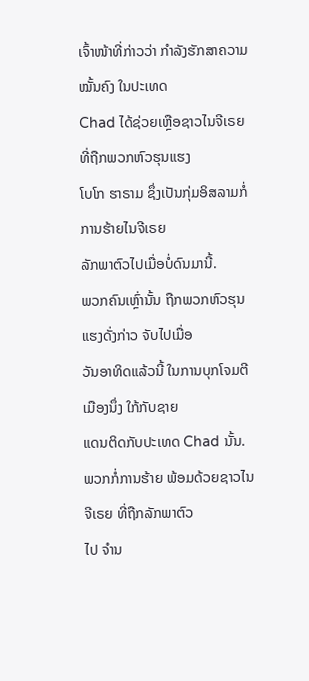ເຈົ້າໜ້າທີ່ກ່າວວ່າ ກຳລັງຮັກສາຄວາມໝັ້ນຄົງ ໃນປະເທດ
Chad ໄດ້ຊ່ວຍເຫຼືອຊາວໄນຈີເຣຍ ທີ່ຖືກພວກຫົວຮຸນແຮງ
ໂບໂກ ຮາຣາມ ຊຶ່ງເປັນກຸ່ມອິສລາມກໍ່ການຮ້າຍໄນຈີເຣຍ
ລັກພາຕົວໄປເມື່ອບໍ່ດົນມານີ້.
ພວກຄົນເຫຼົ່ານັ້ນ ຖືກພວກຫົວຮຸນແຮງດັ່ງກ່າວ ຈັບໄປເມື່ອ
ວັນອາທິດແລ້ວນີ້ ໃນການບຸກໂຈມຕີເມືອງນຶ່ງ ໃກ້ກັບຊາຍ
ແດນຕິດກັບປະເທດ Chad ນັ້ນ.
ພວກກໍ່ການຮ້າຍ ພ້ອມດ້ວຍຊາວໄນຈີເຣຍ ທີ່ຖືກລັກພາຕົວ
ໄປ ຈຳນ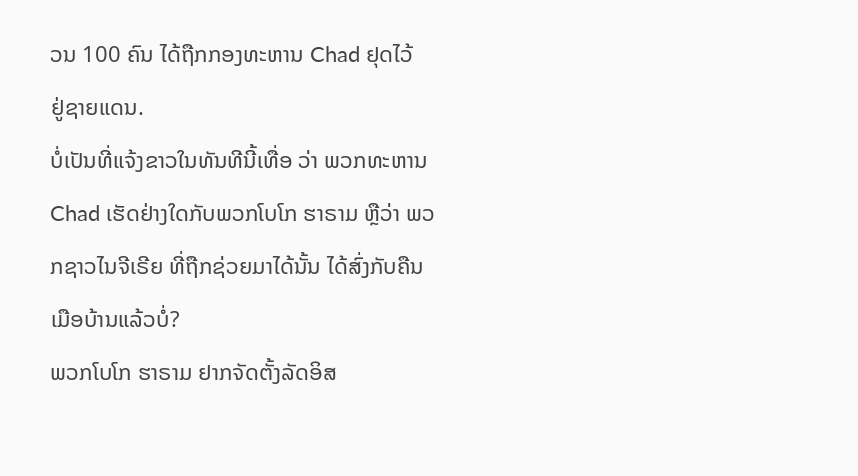ວນ 100 ຄົນ ໄດ້ຖືກກອງທະຫານ Chad ຢຸດໄວ້
ຢູ່ຊາຍແດນ.
ບໍ່ເປັນທີ່ແຈ້ງຂາວໃນທັນທີນີ້ເທື່ອ ວ່າ ພວກທະຫານ Chad ເຮັດຢ່າງໃດກັບພວກໂບໂກ ຮາຣາມ ຫຼືວ່າ ພວກຊາວໄນຈີເຣີຍ ທີ່ຖືກຊ່ວຍມາໄດ້ນັ້ນ ໄດ້ສົ່ງກັບຄືນເມືອບ້ານແລ້ວບໍ່?
ພວກໂບໂກ ຮາຣາມ ຢາກຈັດຕັ້ງລັດອິສ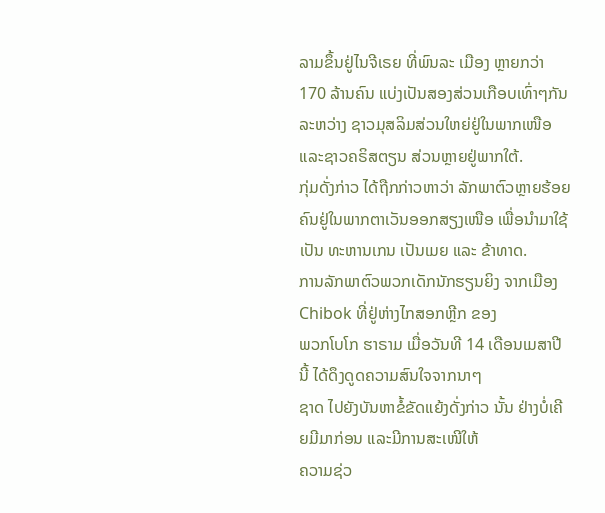ລາມຂຶ້ນຢູ່ໄນຈີເຣຍ ທີ່ພົນລະ ເມືອງ ຫຼາຍກວ່າ 170 ລ້ານຄົນ ແບ່ງເປັນສອງສ່ວນເກືອບເທົ່າໆກັນລະຫວ່າງ ຊາວມຸສລິມສ່ວນໃຫຍ່ຢູ່ໃນພາກເໜືອ ແລະຊາວຄຣິສຕຽນ ສ່ວນຫຼາຍຢູ່ພາກໃຕ້.
ກຸ່ມດັ່ງກ່າວ ໄດ້ຖືກກ່າວຫາວ່າ ລັກພາຕົວຫຼາຍຮ້ອຍຄົນຢູ່ໃນພາກຕາເວັນອອກສຽງເໜືອ ເພື່ອນຳມາໃຊ້ເປັນ ທະຫານເກນ ເປັນເມຍ ແລະ ຂ້າທາດ.
ການລັກພາຕົວພວກເດັກນັກຮຽນຍິງ ຈາກເມືອງ Chibok ທີ່ຢູ່ຫ່າງໄກສອກຫຼີກ ຂອງ
ພວກໂບໂກ ຮາຣາມ ເມື່ອວັນທີ 14 ເດືອນເມສາປີນີ້ ໄດ້ດຶງດູດຄວາມສົນໃຈຈາກນາໆ
ຊາດ ໄປຍັງບັນຫາຂໍ້ຂັດແຍ້ງດັ່ງກ່າວ ນັ້ນ ຢ່າງບໍ່ເຄີຍມີມາກ່ອນ ແລະມີການສະເໜີໃຫ້
ຄວາມຊ່ວ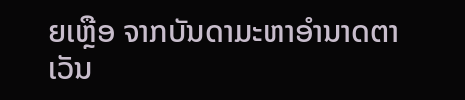ຍເຫຼືອ ຈາກບັນດາມະຫາອຳນາດຕາເວັນ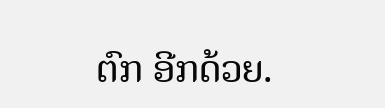ຕົກ ອີກດ້ວຍ.